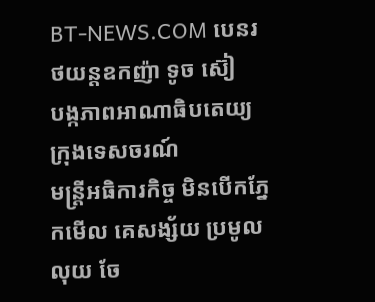BT-NEWS.COM បេនរថយន្តឧកញ៉ា ទូច ស៊ៀ
បង្កភាពអាណាធិបតេយ្យ ក្រុងទេសចរណ៍
មន្រ្តីអធិការកិច្ច មិនបើកភ្នែកមើល គេសង្ស័យ ប្រមូល លុយ ចែ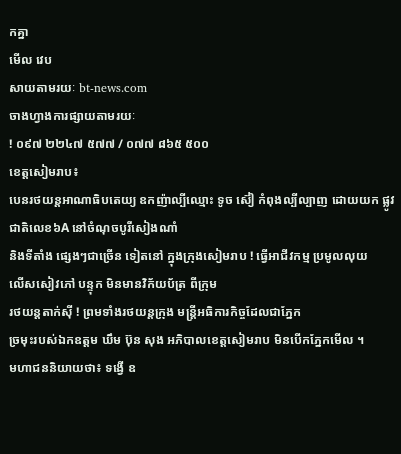កគ្នា
មើល វេប
សាយតាមរយៈ bt-news.com
ចាងហ្វាងការផ្សាយតាមរយៈ
! ០៩៧ ២២៤៧ ៥៧៧ / ០៧៧ ៨៦៥ ៥០០
ខេត្តសៀមរាប៖
បេនរថយន្តអាណាធិបតេយ្យ ឧកញ៉ាល្បីឈ្មោះ ទូច ស៊ៀ កំពុងល្បីល្បាញ ដោយយក ផ្លូវជាតិលេខ៦A នៅចំណុចបូរីសៀងណាំ
និងទីតាំង ផ្សេងៗជាច្រើន ទៀតនៅ ក្នុងក្រុងសៀមរាប ! ធ្វើអាជីវកម្ម ប្រមូលលុយ
លើសសៀវភៅ បន្ទុក មិនមានវិក័យប័ត្រ ពីក្រុម
រថយន្តតាក់ស៊ី ! ព្រមទាំងរថយន្តក្រុង មន្រ្តីអធិការកិច្ចដែលជាភ្នែក
ច្រមុះរបស់ឯកឧត្តម ឃឹម ប៊ុន សុង អភិបាលខេត្តសៀមរាប មិនបើកភ្នែកមើល ។
មហាជននិយាយថា៖ ទង្វើ ឧ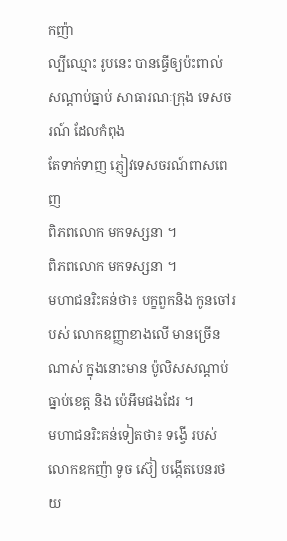កញ៉ា
ល្បីឈ្មោះ រូបនេះ បានធ្វើឲ្យប៉ះពាល់ សណ្តាប់ធ្នាប់ សាធារណៈក្រុង ទេសចរណ៍ ដែលកំពុង
តែទាក់ទាញ ភ្ញៀវទេសចរណ៍ពាសពេញ
ពិភពលោក មកទស្សនា ។
ពិភពលោក មកទស្សនា ។
មហាជនរិះគន់ថា៖ បក្ខពួកនិង កូនចៅរបស់ លោកឧញ្ញាខាងលើ មានច្រើន ណាស់ ក្នុងនោះមាន ប៉ូលិសសណ្តាប់ធ្នាប់ខេត្ត និង ប៉េអឹមផងដែរ ។
មហាជនរិះគន់ទៀតថា៖ ទង្វើ របស់
លោកឧកញ៉ា ទូច ស៊ៀ បង្កើតបេនរថយ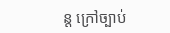ន្ត ក្រៅច្បាប់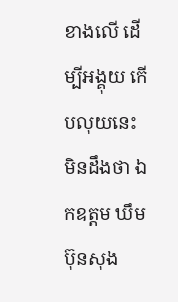ខាងលើ ដើម្បីអង្គុយ កើបលុយនេះ
មិនដឹងថា ឯកឧត្តម ឃឹម ប៊ុនសុង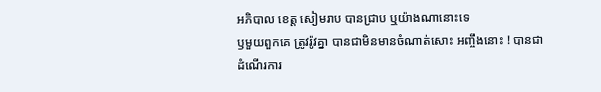អភិបាល ខេត្ដ សៀមរាប បានជ្រាប ឬយ៉ាងណានោះទេ
ឫមួយពួកគេ ត្រូវរ៉ូវគ្នា បានជាមិនមានចំណាត់សោះ អញ្ចឹងនោះ ! បានជាដំណើរការ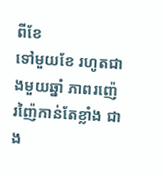ពីខែ
ទៅមួយខែ រហូតជាងមួយឆ្នាំ ភាពរញ៉េ រញ៉ៃកាន់តែខ្លាំង ជាង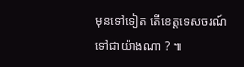មុនទៅទៀត តើខេត្តទេសចរណ៍
ទៅជាយ៉ាងណា ? ៕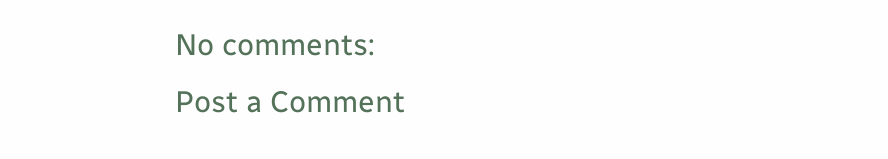No comments:
Post a Comment